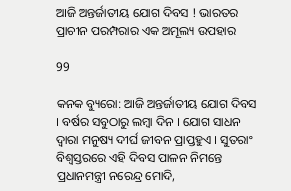ଆଜି ଅନ୍ତର୍ଜାତୀୟ ଯୋଗ ଦିବସ ! ଭାରତର ପ୍ରାଚୀନ ପରମ୍ପରାର ଏକ ଅମୂଲ୍ୟ ଉପହାର

99

କନକ ବ୍ୟୁରୋ: ଆଜି ଅନ୍ତର୍ଜାତୀୟ ଯୋଗ ଦିବସ । ବର୍ଷର ସବୁଠାରୁ ଲମ୍ବା ଦିନ । ଯୋଗ ସାଧନ ଦ୍ୱାରା ମନୁଷ୍ୟ ଦୀର୍ଘ ଜୀବନ ପ୍ରାପ୍ତହୁଏ । ସୁତରାଂ ବିଶ୍ୱସ୍ତରରେ ଏହି ଦିବସ ପାଳନ ନିମନ୍ତେ ପ୍ରଧାନମନ୍ତ୍ରୀ ନରେନ୍ଦ୍ର ମୋଦି,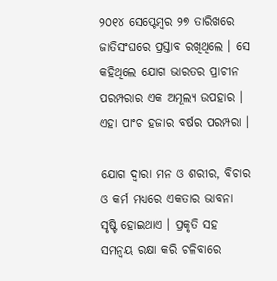୨୦୧୪ ସେପ୍ଟେମ୍ବର ୨୭ ତାରିଖରେ ଜାତିସଂଘରେ ପ୍ରସ୍ତାବ ରଖିଥିଲେ । ସେ କହିଥିଲେ ଯୋଗ ଭାରତର ପ୍ରାଚୀନ ପରମ୍ପରାର ଏକ ଅମୂଲ୍ୟ ଉପହାର । ଏହା ପାଂଚ ହଜାର ବର୍ଷର ପରମ୍ପରା ।

ଯୋଗ ଦ୍ୱାରା ମନ ଓ ଶରୀର, ବିଚାର ଓ କର୍ମ ମଧ୍ୟରେ ଏକତାର ଭାବନା ସୃଷ୍ଟି ହୋଇଥାଏ । ପ୍ରକୃତି ସହ ସମନ୍ୱୟ ରକ୍ଷା କରି ଚଳିବାରେ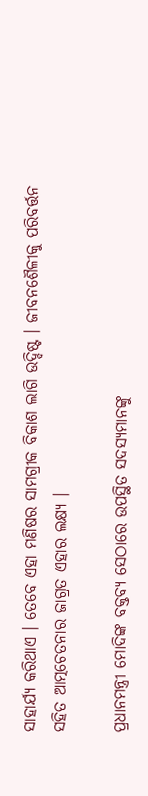ସାହାର୍ଯ୍ୟ କରିଥାଏ । ତେବେ ଏହା ମଣିଷର ସାମଗ୍ରୀକ ବିକାଶ ଲାଗି ଉଦ୍ଦିଷ୍ଟ । ଜୀବନଶୈଳୀକୁ ପରିବର୍ତ୍ତନ ସହିତ ଆତ୍ମଚେତନାର ଜାଗ୍ରତ ଏହାର ଲକ୍ଷ୍ୟ ।

ପ୍ରଧାନମନ୍ତ୍ରୀ ମୋଦିଙ୍କ ବକ୍ତବ୍ୟ ସେଠାରେ ଉପସ୍ଥିତ ସଦସ୍ୟମାନଙ୍କୁ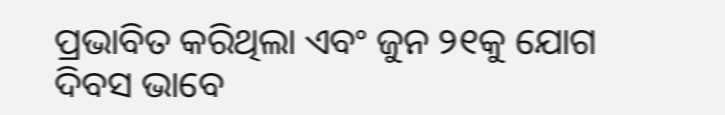ପ୍ରଭାବିତ କରିଥିଲା ଏବଂ ଜୁନ ୨୧କୁ ଯୋଗ ଦିବସ ଭାବେ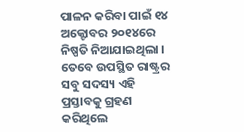ପାଳନ କରିବା ପାଇଁ ୧୪ ଅକ୍ଟୋବର ୨୦୧୪ରେ ନିଷ୍ପତି ନିଆଯାଇଥିଲା । ତେବେ ଉପସ୍ଥିତ ରାଷ୍ଟ୍ରର ସବୁ ସଦସ୍ୟ ଏହି ପ୍ରସ୍ତାବକୁ ଗ୍ରହଣ କରିଥିଲେ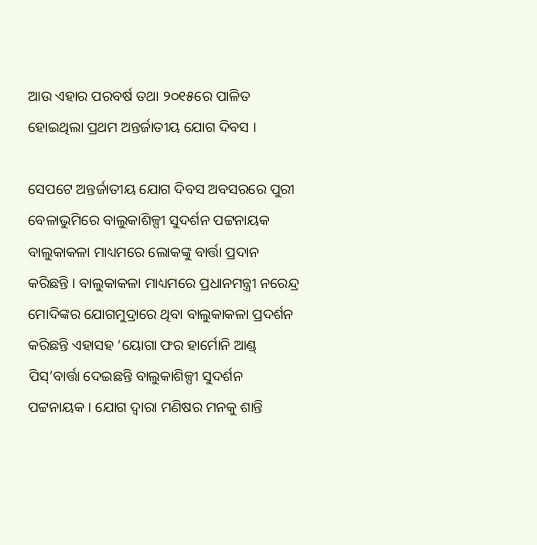ଆଉ ଏହାର ପରବର୍ଷ ତଥା ୨୦୧୫ରେ ପାଳିତ ହୋଇଥିଲା ପ୍ରଥମ ଅନ୍ତର୍ଜାତୀୟ ଯୋଗ ଦିବସ ।

ସେପଟେ ଅନ୍ତର୍ଜାତୀୟ ଯୋଗ ଦିବସ ଅବସରରେ ପୁରୀ ବେଳାଭୁମିରେ ବାଲୁକାଶିଳ୍ପୀ ସୁଦର୍ଶନ ପଟ୍ଟନାୟକ ବାଲୁକାକଳା ମାଧ୍ୟମରେ ଲୋକଙ୍କୁ ବାର୍ତ୍ତା ପ୍ରଦାନ କରିଛନ୍ତି । ବାଲୁକାକଳା ମାଧ୍ୟମରେ ପ୍ରଧାନମନ୍ତ୍ରୀ ନରେନ୍ଦ୍ର ମୋଦିଙ୍କର ଯୋଗମୁଦ୍ରାରେ ଥିବା ବାଲୁକାକଳା ପ୍ରଦର୍ଶନ କରିଛନ୍ତି ଏହାସହ ‘ୟୋଗା ଫର ହାର୍ମୋନି ଆଣ୍ଡ୍ ପିସ୍’ବାର୍ତ୍ତା ଦେଇଛନ୍ତି ବାଲୁକାଶିଳ୍ପୀ ସୁଦର୍ଶନ ପଟ୍ଟନାୟକ । ଯୋଗ ଦ୍ୱାରା ମଣିଷର ମନକୁ ଶାନ୍ତି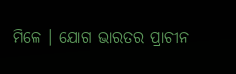ମିଳେ । ଯୋଗ ଭାରତର ପ୍ରାଚୀନ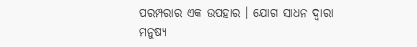ପରମ୍ପରାର ଏକ ଉପହାର । ଯୋଗ ସାଧନ ଦ୍ୱାରା ମନୁଷ୍ୟ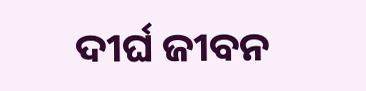ଦୀର୍ଘ ଜୀବନ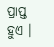ପ୍ରାପ୍ତ ହୁଏ ।